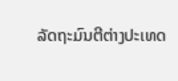ລັດຖະມົນຕີຕ່າງປະເທດ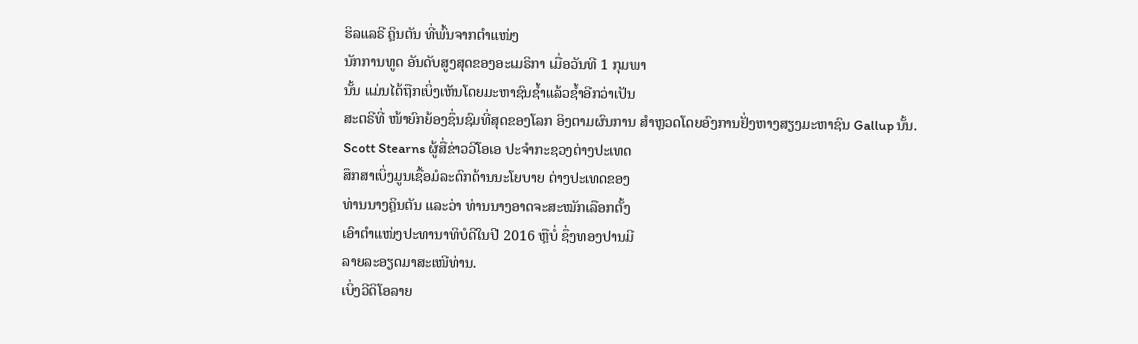ຮິລແລຣີ ຄຼິນຕັນ ທີ່ພົ້ນຈາກຕໍາແໜ່ງ
ນັກການທູດ ອັນດັບສູງສຸດຂອງອະເມຣິກາ ເມື່ອວັນທີ 1 ກຸມພາ
ນັ້ນ ແມ່ນໄດ້ຖືກເບິ່ງເຫັນໂດຍມະຫາຊົນຊໍ້າແລ້ວຊໍ້າອີກວ່າເປັນ
ສະຕຣີທີ່ ໜ້າຍົກຍ້ອງຊຶ່ນຊົມທີ່ສຸດຂອງໂລກ ອິງຕາມຜົນການ ສໍາຫຼວດໂດຍອົງການຢັ່ງຫາງສຽງມະຫາຊົນ Gallup ນັ້ນ.
Scott Stearns ຜູ້ສື່ຂ່າວວີໂອເອ ປະຈໍາກະຊວງຕ່າງປະເທດ
ສຶກສາເບິ່ງມູນເຊື້ອມໍລະດົກດ້ານນະໂຍບາຍ ຕ່າງປະເທດຂອງ
ທ່ານນາງຄຼິນຕັນ ແລະວ່າ ທ່ານນາງອາດຈະສະໝັກເລືອກຕັ້ງ
ເອົາຕໍາແໜ່ງປະທານາທິບໍດີໃນປີ 2016 ຫຼືບໍ່ ຊຶ່ງທອງປານມີ
ລາຍລະອຽດມາສະເໜີທ່ານ.
ເບິ່ງວີດິໂອລາຍ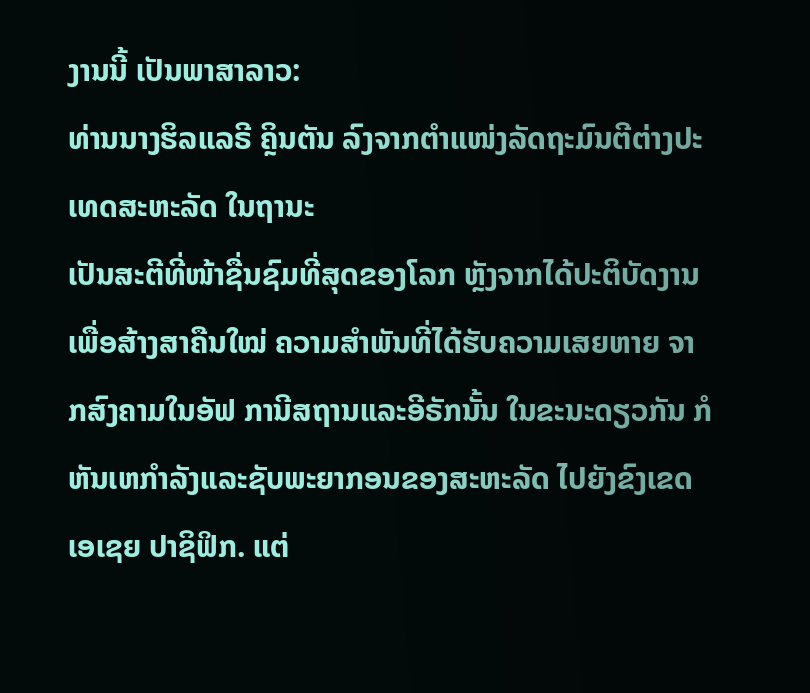ງານນີ້ ເປັນພາສາລາວ:
ທ່ານນາງຮິລແລຣີ ຄຼິນຕັນ ລົງຈາກຕໍາແໜ່ງລັດຖະມົນຕີຕ່າງປະເທດສະຫະລັດ ໃນຖານະ
ເປັນສະຕີທີ່ໜ້າຊື່ນຊົມທີ່ສຸດຂອງໂລກ ຫຼັງຈາກໄດ້ປະຕິບັດງານ ເພື່ອສ້າງສາຄືນໃໝ່ ຄວາມສໍາພັນທີ່ໄດ້ຮັບຄວາມເສຍຫາຍ ຈາກສົງຄາມໃນອັຟ ການີສຖານແລະອີຣັກນັ້ນ ໃນຂະນະດຽວກັນ ກໍຫັນເຫກໍາລັງແລະຊັບພະຍາກອນຂອງສະຫະລັດ ໄປຍັງຂົງເຂດ ເອເຊຍ ປາຊິຟິກ. ແຕ່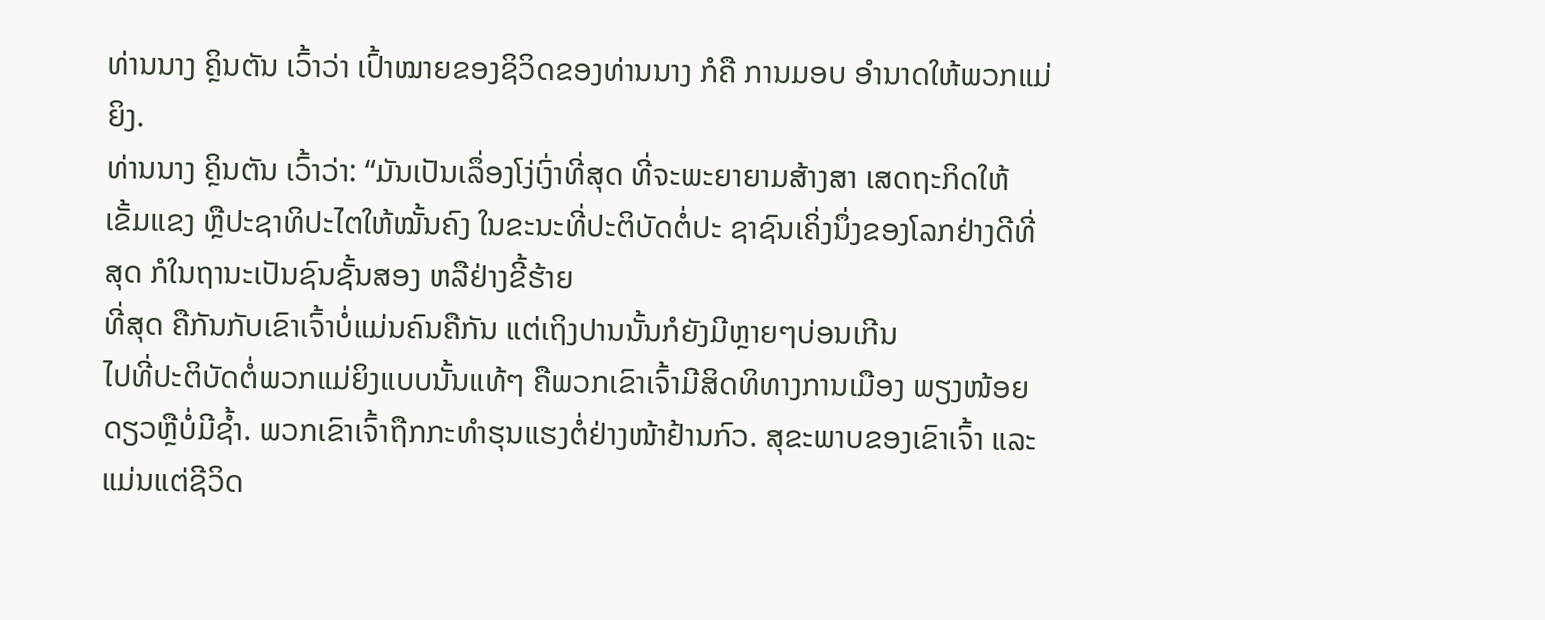ທ່ານນາງ ຄຼິນຕັນ ເວົ້າວ່າ ເປົ້າໝາຍຂອງຊິວິດຂອງທ່ານນາງ ກໍຄື ການມອບ ອໍານາດໃຫ້ພວກແມ່ຍິງ.
ທ່ານນາງ ຄຼິນຕັນ ເວົ້າວ່າ: “ມັນເປັນເລຶ່ອງໂງ່ເງົ່າທີ່ສຸດ ທີ່ຈະພະຍາຍາມສ້າງສາ ເສດຖະກິດໃຫ້ເຂັ້ມແຂງ ຫຼືປະຊາທິປະໄຕໃຫ້ໝັ້ນຄົງ ໃນຂະນະທີ່ປະຕິບັດຕໍ່ປະ ຊາຊົນເຄິ່ງນຶ່ງຂອງໂລກຢ່າງດີທີ່ສຸດ ກໍໃນຖານະເປັນຊົນຊັ້ນສອງ ຫລືຢ່າງຂີ້ຮ້າຍ
ທີ່ສຸດ ຄືກັນກັບເຂົາເຈົ້າບໍ່ແມ່ນຄົນຄືກັນ ແຕ່ເຖິງປານນັ້ນກໍຍັງມີຫຼາຍໆບ່ອນເກີນ
ໄປທີ່ປະຕິບັດຕໍ່ພວກແມ່ຍິງແບບນັ້ນແທ້ໆ ຄືພວກເຂົາເຈົ້າມີສິດທິທາງການເມືອງ ພຽງໜ້ອຍດຽວຫຼືບໍ່ມີຊໍ້າ. ພວກເຂົາເຈົ້າຖືກກະທໍາຮຸນແຮງຕໍ່ຢ່າງໜ້າຢ້ານກົວ. ສຸຂະພາບຂອງເຂົາເຈົ້າ ແລະແມ່ນແຕ່ຊີວິດ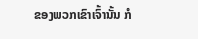ຂອງພວກເຂົາເຈົ້ານັ້ນ ກໍ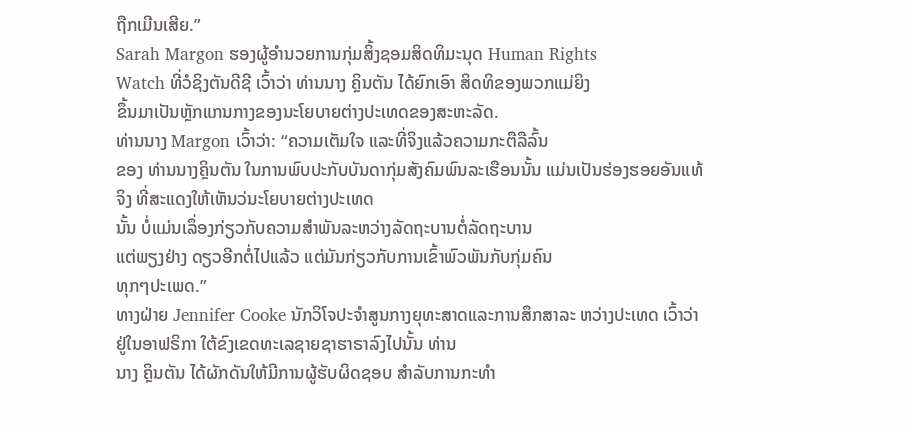ຖືກເມີນເສີຍ.”
Sarah Margon ຮອງຜູ້ອໍານວຍການກຸ່ມສິ້ງຊອມສິດທິມະນຸດ Human Rights
Watch ທີ່ວໍຊິງຕັນດີຊີ ເວົ້າວ່າ ທ່ານນາງ ຄຼິນຕັນ ໄດ້ຍົກເອົາ ສິດທິຂອງພວກແມ່ຍິງ
ຂຶ້ນມາເປັນຫຼັກແກນກາງຂອງນະໂຍບາຍຕ່າງປະເທດຂອງສະຫະລັດ.
ທ່ານນາງ Margon ເວົ້າວ່າ: “ຄວາມເຕັມໃຈ ແລະທີ່ຈິງແລ້ວຄວາມກະຕືລືລົ້ນ
ຂອງ ທ່ານນາງຄຼິນຕັນ ໃນການພົບປະກັບບັນດາກຸ່ມສັງຄົມພົນລະເຮືອນນັ້ນ ແມ່ນເປັນຮ່ອງຮອຍອັນແທ້ຈິງ ທີ່ສະແດງໃຫ້ເຫັນວ່ນະໂຍບາຍຕ່າງປະເທດ
ນັ້ນ ບໍ່ແມ່ນເລຶ່ອງກ່ຽວກັບຄວາມສໍາພັນລະຫວ່າງລັດຖະບານຕໍ່ລັດຖະບານ
ແຕ່ພຽງຢ່າງ ດຽວອີກຕໍ່ໄປແລ້ວ ແຕ່ມັນກ່ຽວກັບການເຂົ້າພົວພັນກັບກຸ່ມຄົນ
ທຸກໆປະເພດ.”
ທາງຝ່າຍ Jennifer Cooke ນັກວິໂຈປະຈໍາສູນກາງຍຸທະສາດແລະການສຶກສາລະ ຫວ່າງປະເທດ ເວົ້າວ່າ ຢູ່ໃນອາຟຣິກາ ໃຕ້ຂົງເຂດທະເລຊາຍຊາຮາຣາລົງໄປນັ້ນ ທ່ານ
ນາງ ຄຼິນຕັນ ໄດ້ຜັກດັນໃຫ້ມີການຜູ້ຮັບຜິດຊອບ ສໍາລັບການກະທໍາ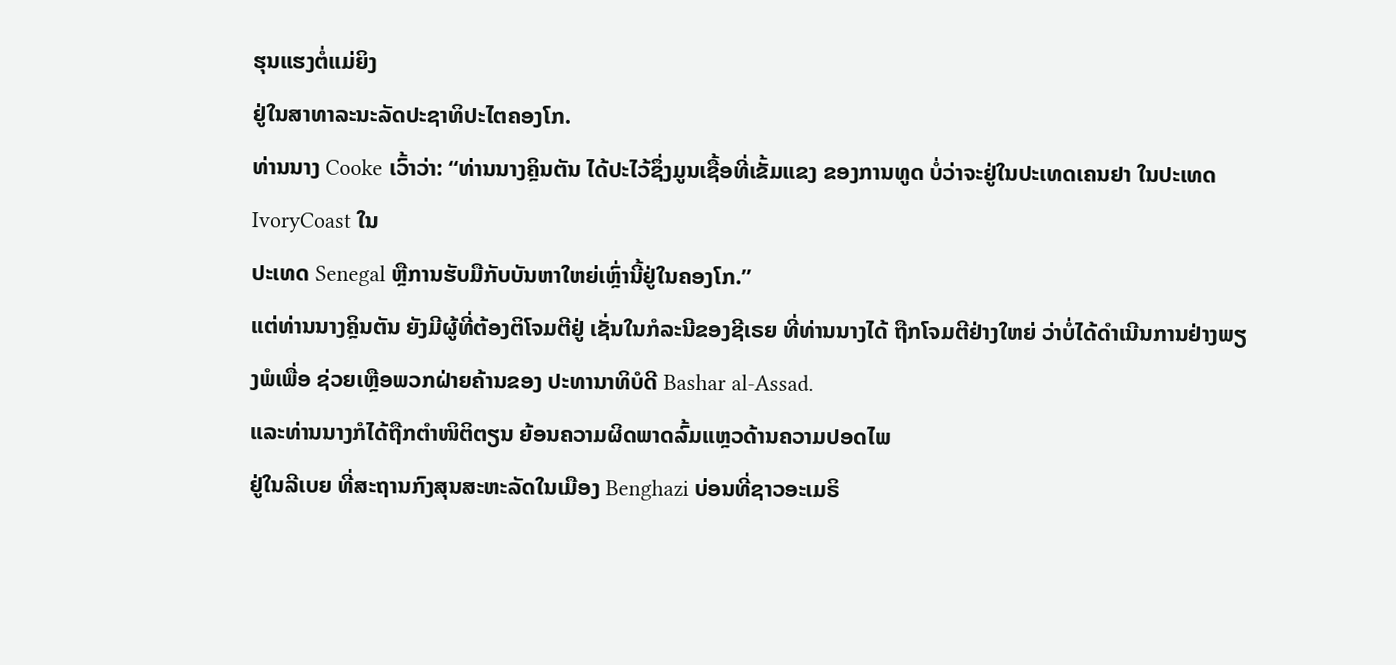ຮຸນແຮງຕໍ່ແມ່ຍິງ
ຢູ່ໃນສາທາລະນະລັດປະຊາທິປະໄຕຄອງໂກ.
ທ່ານນາງ Cooke ເວົ້າວ່າ: “ທ່ານນາງຄຼິນຕັນ ໄດ້ປະໄວ້ຊຶ່ງມູນເຊື້ອທີ່ເຂັ້ມແຂງ ຂອງການທູດ ບໍ່ວ່າຈະຢູ່ໃນປະເທດເຄນຢາ ໃນປະເທດ IvoryCoast ໃນ
ປະເທດ Senegal ຫຼືການຮັບມືກັບບັນຫາໃຫຍ່ເຫຼົ່ານີ້ຢູ່ໃນຄອງໂກ.”
ແຕ່ທ່ານນາງຄຼິນຕັນ ຍັງມີຜູ້ທີ່ຕ້ອງຕິໂຈມຕີຢູ່ ເຊັ່ນໃນກໍລະນີຂອງຊີເຣຍ ທີ່ທ່ານນາງໄດ້ ຖືກໂຈມຕີຢ່າງໃຫຍ່ ວ່າບໍ່ໄດ້ດໍາເນີນການຢ່າງພຽງພໍເພື່ອ ຊ່ວຍເຫຼືອພວກຝ່າຍຄ້ານຂອງ ປະທານາທິບໍດີ Bashar al-Assad.
ແລະທ່ານນາງກໍໄດ້ຖືກຕໍາໜິຕິຕຽນ ຍ້ອນຄວາມຜິດພາດລົ້ມແຫຼວດ້ານຄວາມປອດໄພ
ຢູ່ໃນລີເບຍ ທີ່ສະຖານກົງສຸນສະຫະລັດໃນເມືອງ Benghazi ບ່ອນທີ່ຊາວອະເມຣິ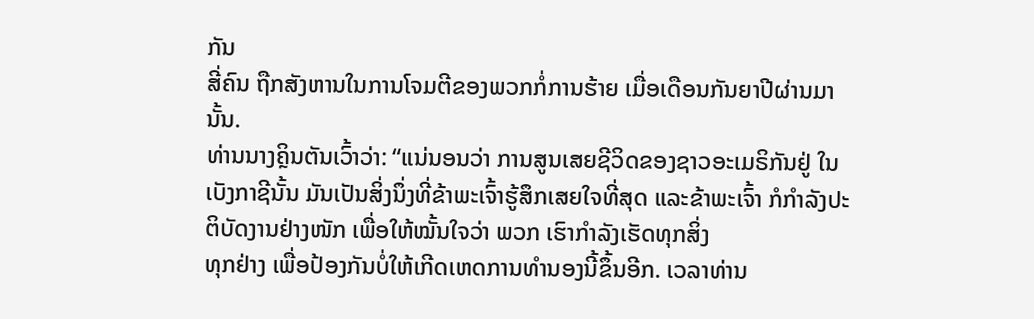ກັນ
ສີ່ຄົນ ຖືກສັງຫານໃນການໂຈມຕີຂອງພວກກໍ່ການຮ້າຍ ເມື່ອເດືອນກັນຍາປີຜ່ານມານັ້ນ.
ທ່ານນາງຄຼິນຕັນເວົ້າວ່າ: “ແນ່ນອນວ່າ ການສູນເສຍຊີວິດຂອງຊາວອະເມຣິກັນຢູ່ ໃນເບັງກາຊີນັ້ນ ມັນເປັນສິ່ງນຶ່ງທີ່ຂ້າພະເຈົ້າຮູ້ສຶກເສຍໃຈທີ່ສຸດ ແລະຂ້າພະເຈົ້າ ກໍກໍາລັງປະຕິບັດງານຢ່າງໜັກ ເພື່ອໃຫ້ໝັ້ນໃຈວ່າ ພວກ ເຮົາກໍາລັງເຮັດທຸກສິ່ງ
ທຸກຢ່າງ ເພື່ອປ້ອງກັນບໍ່ໃຫ້ເກີດເຫດການທໍານອງນີ້ຂຶ້ນອີກ. ເວລາທ່ານ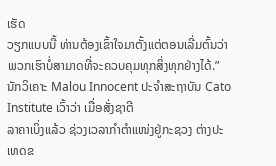ເຮັດ
ວຽກແບບນີ້ ທ່ານຕ້ອງເຂົ້າໃຈມາຕັ້ງແຕ່ຕອນເລີ່ມຕົ້ນວ່າພວກເຮົາບໍ່ສາມາດທີ່ຈະຄວບຄຸມທຸກສິ່ງທຸກຢ່າງໄດ້.”
ນັກວິເຄາະ Malou Innocent ປະຈໍາສະຖາບັນ Cato Institute ເວົ້າວ່າ ເມື່ອສັ່ງຊາຕີ
ລາຄາເບິ່ງແລ້ວ ຊ່ວງເວລາກໍາຕໍາແໜ່ງຢູ່ກະຊວງ ຕ່າງປະເທດຂ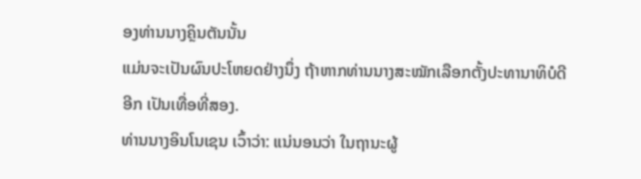ອງທ່ານນາງຄຼິນຕັນນັ້ນ
ແມ່ນຈະເປັນຜົນປະໂຫຍດຢ່າງນຶ່ງ ຖ້າຫາກທ່ານນາງສະໝັກເລືອກຕັ້ງປະທານາທິບໍດີ
ອີກ ເປັນເທື່ອທີ່ສອງ.
ທ່ານນາງອິນໂນເຊນ ເວົ້າວ່າ: ແນ່ນອນວ່າ ໃນຖານະຜູ້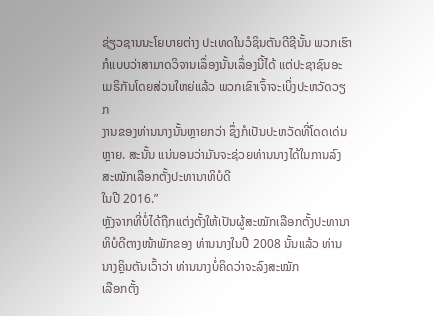ຊ່ຽວຊານນະໂຍບາຍຕ່າງ ປະເທດໃນວໍຊິນຕັນດີຊີນັ້ນ ພວກເຮົາກໍແບບວ່າສາມາດວິຈານເລຶ່ອງນັ້ນເລຶ່ອງນີ້ໄດ້ ແຕ່ປະຊາຊົນອະເມຣິກັນໂດຍສ່ວນໃຫຍ່ແລ້ວ ພວກເຂົາເຈົ້າຈະເບິ່ງປະຫວັດວຽກ
ງານຂອງທ່ານນາງນັ້ນຫຼາຍກວ່າ ຊຶ່ງກໍເປັນປະຫວັດທີ່ໂດດເດ່ນຫຼາຍ. ສະນັ້ນ ແນ່ນອນວ່າມັນຈະຊ່ວຍທ່ານນາງໄດ້ໃນການລົງສະໝັກເລືອກຕັ້ງປະທານາທິບໍດີ
ໃນປີ 2016.”
ຫຼັງຈາກທີ່ບໍ່ໄດ້ຖືກແຕ່ງຕັ້ງໃຫ້ເປັນຜູ້ສະໝັກເລືອກຕັ້ງປະທານາທິບໍດີຕາງໜ້າພັກຂອງ ທ່ານນາງໃນປີ 2008 ນັ້ນແລ້ວ ທ່ານນາງຄຼິນຕັນເວົ້າວ່າ ທ່ານນາງບໍ່ຄິດວ່າຈະລົງສະໝັກ
ເລືອກຕັ້ງ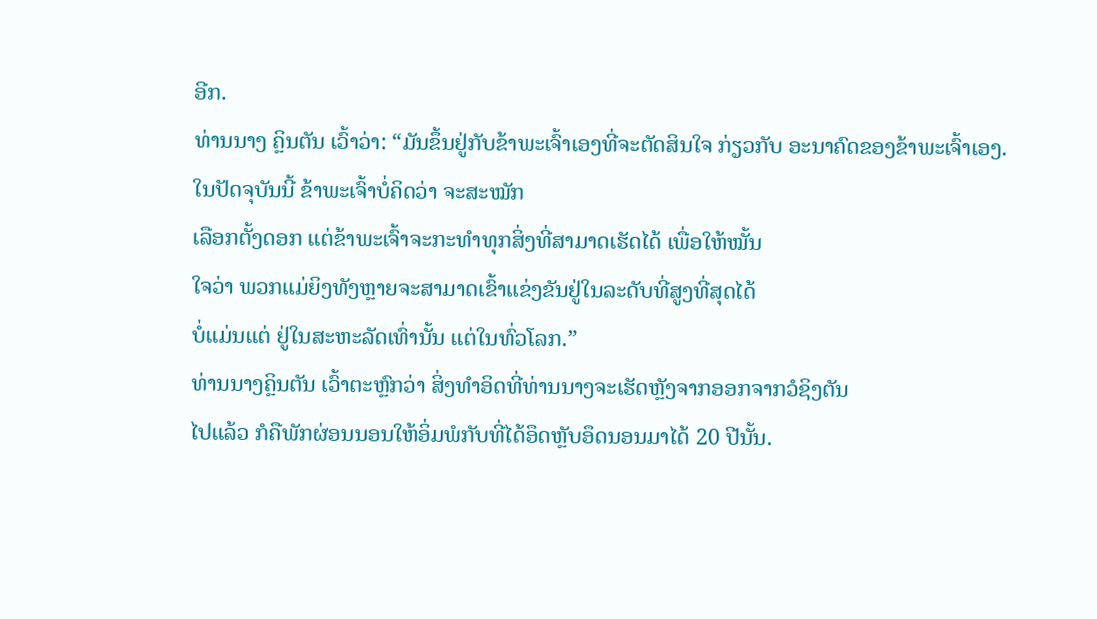ອີກ.
ທ່ານນາງ ຄຼິນຕັນ ເວົ້າວ່າ: “ມັນຂຶ້ນຢູ່ກັບຂ້າພະເຈົ້າເອງທີ່ຈະຕັດສິນໃຈ ກ່ຽວກັບ ອະນາຄົດຂອງຂ້າພະເຈົ້າເອງ. ໃນປັດຈຸບັນນີ້ ຂ້າພະເຈົ້າບໍ່ຄິດວ່າ ຈະສະໝັກ
ເລືອກຕັ້ງດອກ ແຕ່ຂ້າພະເຈົ້າຈະກະທໍາທຸກສິ່ງທີ່ສາມາດເຮັດໄດ້ ເພື່ອໃຫ້ໝັ້ນ
ໃຈວ່າ ພວກແມ່ຍິງທັງຫຼາຍຈະສາມາດເຂົ້າແຂ່ງຂັນຢູ່ໃນລະດັບທີ່ສູງທີ່ສຸດໄດ້
ບໍ່ແມ່ນແຕ່ ຢູ່ໃນສະຫະລັດເທົ່ານັ້ນ ແຕ່ໃນທົ່ວໂລກ.”
ທ່ານນາງຄຼິນຕັນ ເວົ້າຕະຫຼົກວ່າ ສິ່ງທໍາອິດທີ່ທ່ານນາງຈະເຮັດຫຼັງຈາກອອກຈາກວໍຊິງຕັນ
ໄປແລ້ວ ກໍຄືພັກຜ່ອນນອນໃຫ້ອິ່ມພໍກັບທີ່ໄດ້ອຶດຫຼັບອຶດນອນມາໄດ້ 20 ປີນັ້ນ.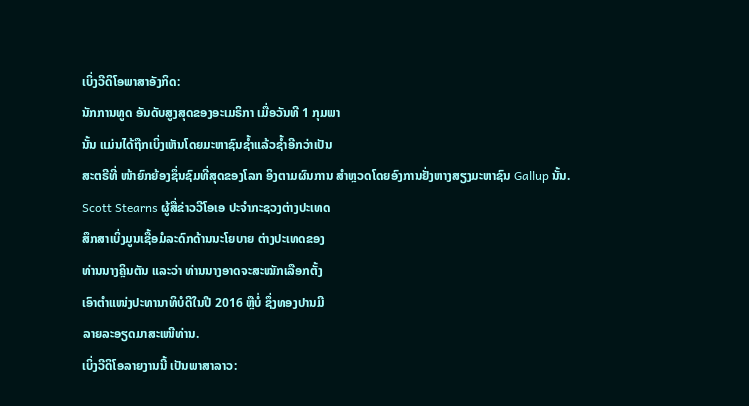ເບິ່ງວີດິໂອພາສາອັງກິດ:
ນັກການທູດ ອັນດັບສູງສຸດຂອງອະເມຣິກາ ເມື່ອວັນທີ 1 ກຸມພາ
ນັ້ນ ແມ່ນໄດ້ຖືກເບິ່ງເຫັນໂດຍມະຫາຊົນຊໍ້າແລ້ວຊໍ້າອີກວ່າເປັນ
ສະຕຣີທີ່ ໜ້າຍົກຍ້ອງຊຶ່ນຊົມທີ່ສຸດຂອງໂລກ ອິງຕາມຜົນການ ສໍາຫຼວດໂດຍອົງການຢັ່ງຫາງສຽງມະຫາຊົນ Gallup ນັ້ນ.
Scott Stearns ຜູ້ສື່ຂ່າວວີໂອເອ ປະຈໍາກະຊວງຕ່າງປະເທດ
ສຶກສາເບິ່ງມູນເຊື້ອມໍລະດົກດ້ານນະໂຍບາຍ ຕ່າງປະເທດຂອງ
ທ່ານນາງຄຼິນຕັນ ແລະວ່າ ທ່ານນາງອາດຈະສະໝັກເລືອກຕັ້ງ
ເອົາຕໍາແໜ່ງປະທານາທິບໍດີໃນປີ 2016 ຫຼືບໍ່ ຊຶ່ງທອງປານມີ
ລາຍລະອຽດມາສະເໜີທ່ານ.
ເບິ່ງວີດິໂອລາຍງານນີ້ ເປັນພາສາລາວ: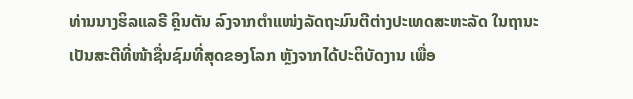ທ່ານນາງຮິລແລຣີ ຄຼິນຕັນ ລົງຈາກຕໍາແໜ່ງລັດຖະມົນຕີຕ່າງປະເທດສະຫະລັດ ໃນຖານະ
ເປັນສະຕີທີ່ໜ້າຊື່ນຊົມທີ່ສຸດຂອງໂລກ ຫຼັງຈາກໄດ້ປະຕິບັດງານ ເພື່ອ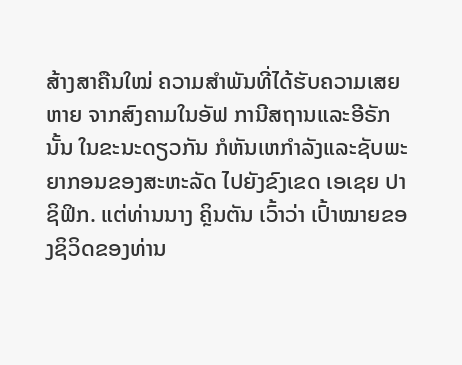ສ້າງສາຄືນໃໝ່ ຄວາມສໍາພັນທີ່ໄດ້ຮັບຄວາມເສຍຫາຍ ຈາກສົງຄາມໃນອັຟ ການີສຖານແລະອີຣັກນັ້ນ ໃນຂະນະດຽວກັນ ກໍຫັນເຫກໍາລັງແລະຊັບພະຍາກອນຂອງສະຫະລັດ ໄປຍັງຂົງເຂດ ເອເຊຍ ປາຊິຟິກ. ແຕ່ທ່ານນາງ ຄຼິນຕັນ ເວົ້າວ່າ ເປົ້າໝາຍຂອງຊິວິດຂອງທ່ານ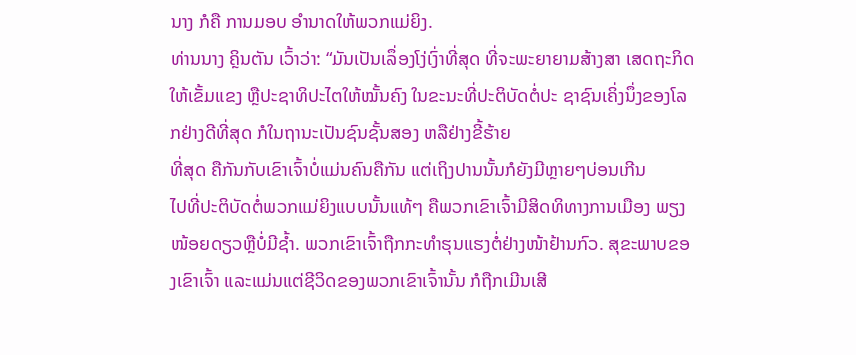ນາງ ກໍຄື ການມອບ ອໍານາດໃຫ້ພວກແມ່ຍິງ.
ທ່ານນາງ ຄຼິນຕັນ ເວົ້າວ່າ: “ມັນເປັນເລຶ່ອງໂງ່ເງົ່າທີ່ສຸດ ທີ່ຈະພະຍາຍາມສ້າງສາ ເສດຖະກິດໃຫ້ເຂັ້ມແຂງ ຫຼືປະຊາທິປະໄຕໃຫ້ໝັ້ນຄົງ ໃນຂະນະທີ່ປະຕິບັດຕໍ່ປະ ຊາຊົນເຄິ່ງນຶ່ງຂອງໂລກຢ່າງດີທີ່ສຸດ ກໍໃນຖານະເປັນຊົນຊັ້ນສອງ ຫລືຢ່າງຂີ້ຮ້າຍ
ທີ່ສຸດ ຄືກັນກັບເຂົາເຈົ້າບໍ່ແມ່ນຄົນຄືກັນ ແຕ່ເຖິງປານນັ້ນກໍຍັງມີຫຼາຍໆບ່ອນເກີນ
ໄປທີ່ປະຕິບັດຕໍ່ພວກແມ່ຍິງແບບນັ້ນແທ້ໆ ຄືພວກເຂົາເຈົ້າມີສິດທິທາງການເມືອງ ພຽງໜ້ອຍດຽວຫຼືບໍ່ມີຊໍ້າ. ພວກເຂົາເຈົ້າຖືກກະທໍາຮຸນແຮງຕໍ່ຢ່າງໜ້າຢ້ານກົວ. ສຸຂະພາບຂອງເຂົາເຈົ້າ ແລະແມ່ນແຕ່ຊີວິດຂອງພວກເຂົາເຈົ້ານັ້ນ ກໍຖືກເມີນເສີ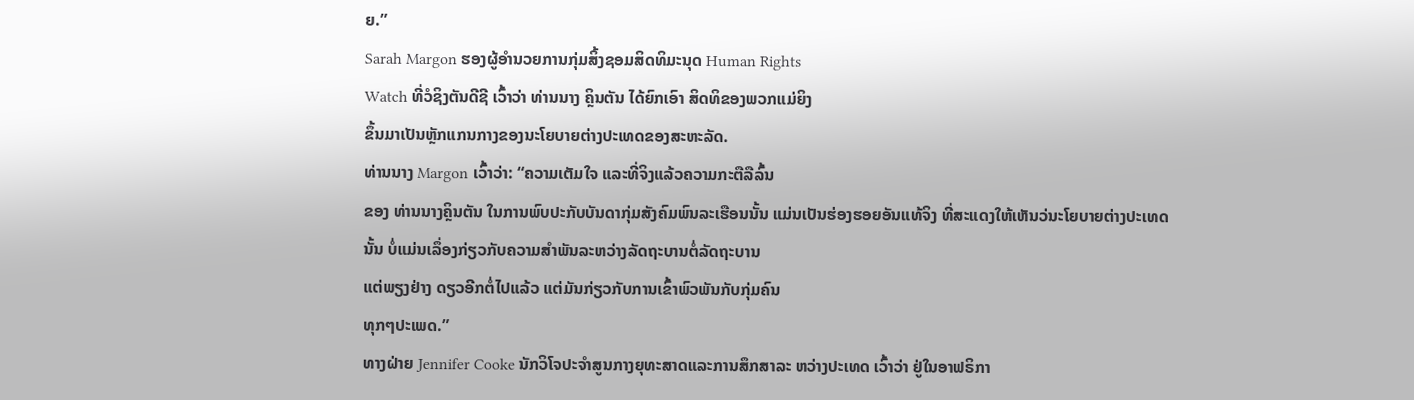ຍ.”
Sarah Margon ຮອງຜູ້ອໍານວຍການກຸ່ມສິ້ງຊອມສິດທິມະນຸດ Human Rights
Watch ທີ່ວໍຊິງຕັນດີຊີ ເວົ້າວ່າ ທ່ານນາງ ຄຼິນຕັນ ໄດ້ຍົກເອົາ ສິດທິຂອງພວກແມ່ຍິງ
ຂຶ້ນມາເປັນຫຼັກແກນກາງຂອງນະໂຍບາຍຕ່າງປະເທດຂອງສະຫະລັດ.
ທ່ານນາງ Margon ເວົ້າວ່າ: “ຄວາມເຕັມໃຈ ແລະທີ່ຈິງແລ້ວຄວາມກະຕືລືລົ້ນ
ຂອງ ທ່ານນາງຄຼິນຕັນ ໃນການພົບປະກັບບັນດາກຸ່ມສັງຄົມພົນລະເຮືອນນັ້ນ ແມ່ນເປັນຮ່ອງຮອຍອັນແທ້ຈິງ ທີ່ສະແດງໃຫ້ເຫັນວ່ນະໂຍບາຍຕ່າງປະເທດ
ນັ້ນ ບໍ່ແມ່ນເລຶ່ອງກ່ຽວກັບຄວາມສໍາພັນລະຫວ່າງລັດຖະບານຕໍ່ລັດຖະບານ
ແຕ່ພຽງຢ່າງ ດຽວອີກຕໍ່ໄປແລ້ວ ແຕ່ມັນກ່ຽວກັບການເຂົ້າພົວພັນກັບກຸ່ມຄົນ
ທຸກໆປະເພດ.”
ທາງຝ່າຍ Jennifer Cooke ນັກວິໂຈປະຈໍາສູນກາງຍຸທະສາດແລະການສຶກສາລະ ຫວ່າງປະເທດ ເວົ້າວ່າ ຢູ່ໃນອາຟຣິກາ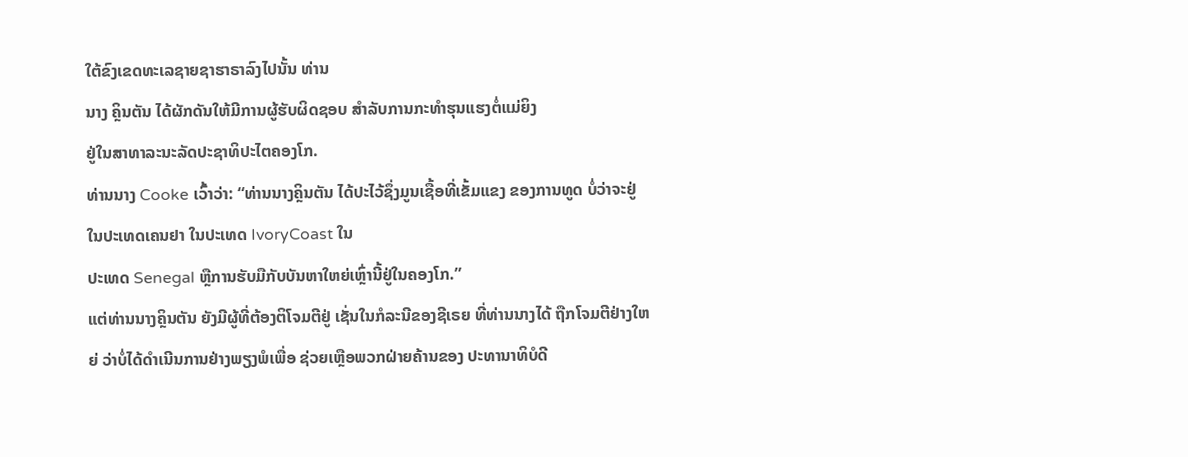ໃຕ້ຂົງເຂດທະເລຊາຍຊາຮາຣາລົງໄປນັ້ນ ທ່ານ
ນາງ ຄຼິນຕັນ ໄດ້ຜັກດັນໃຫ້ມີການຜູ້ຮັບຜິດຊອບ ສໍາລັບການກະທໍາຮຸນແຮງຕໍ່ແມ່ຍິງ
ຢູ່ໃນສາທາລະນະລັດປະຊາທິປະໄຕຄອງໂກ.
ທ່ານນາງ Cooke ເວົ້າວ່າ: “ທ່ານນາງຄຼິນຕັນ ໄດ້ປະໄວ້ຊຶ່ງມູນເຊື້ອທີ່ເຂັ້ມແຂງ ຂອງການທູດ ບໍ່ວ່າຈະຢູ່ໃນປະເທດເຄນຢາ ໃນປະເທດ IvoryCoast ໃນ
ປະເທດ Senegal ຫຼືການຮັບມືກັບບັນຫາໃຫຍ່ເຫຼົ່ານີ້ຢູ່ໃນຄອງໂກ.”
ແຕ່ທ່ານນາງຄຼິນຕັນ ຍັງມີຜູ້ທີ່ຕ້ອງຕິໂຈມຕີຢູ່ ເຊັ່ນໃນກໍລະນີຂອງຊີເຣຍ ທີ່ທ່ານນາງໄດ້ ຖືກໂຈມຕີຢ່າງໃຫຍ່ ວ່າບໍ່ໄດ້ດໍາເນີນການຢ່າງພຽງພໍເພື່ອ ຊ່ວຍເຫຼືອພວກຝ່າຍຄ້ານຂອງ ປະທານາທິບໍດີ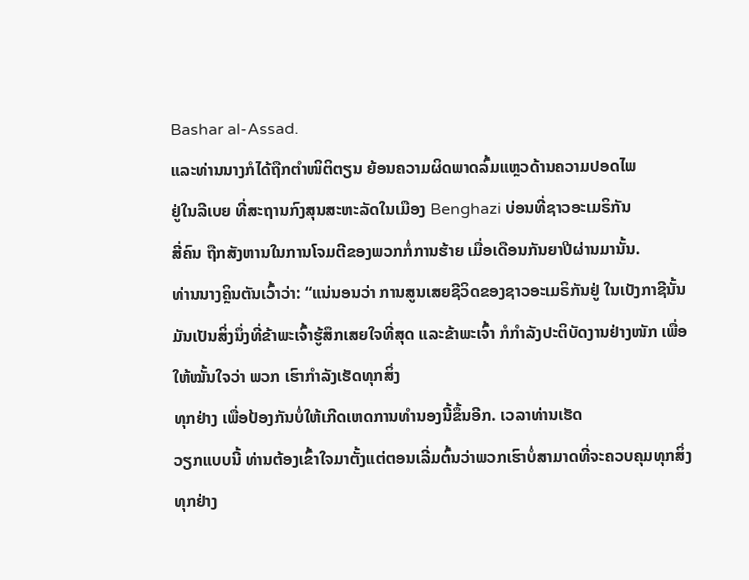Bashar al-Assad.
ແລະທ່ານນາງກໍໄດ້ຖືກຕໍາໜິຕິຕຽນ ຍ້ອນຄວາມຜິດພາດລົ້ມແຫຼວດ້ານຄວາມປອດໄພ
ຢູ່ໃນລີເບຍ ທີ່ສະຖານກົງສຸນສະຫະລັດໃນເມືອງ Benghazi ບ່ອນທີ່ຊາວອະເມຣິກັນ
ສີ່ຄົນ ຖືກສັງຫານໃນການໂຈມຕີຂອງພວກກໍ່ການຮ້າຍ ເມື່ອເດືອນກັນຍາປີຜ່ານມານັ້ນ.
ທ່ານນາງຄຼິນຕັນເວົ້າວ່າ: “ແນ່ນອນວ່າ ການສູນເສຍຊີວິດຂອງຊາວອະເມຣິກັນຢູ່ ໃນເບັງກາຊີນັ້ນ ມັນເປັນສິ່ງນຶ່ງທີ່ຂ້າພະເຈົ້າຮູ້ສຶກເສຍໃຈທີ່ສຸດ ແລະຂ້າພະເຈົ້າ ກໍກໍາລັງປະຕິບັດງານຢ່າງໜັກ ເພື່ອໃຫ້ໝັ້ນໃຈວ່າ ພວກ ເຮົາກໍາລັງເຮັດທຸກສິ່ງ
ທຸກຢ່າງ ເພື່ອປ້ອງກັນບໍ່ໃຫ້ເກີດເຫດການທໍານອງນີ້ຂຶ້ນອີກ. ເວລາທ່ານເຮັດ
ວຽກແບບນີ້ ທ່ານຕ້ອງເຂົ້າໃຈມາຕັ້ງແຕ່ຕອນເລີ່ມຕົ້ນວ່າພວກເຮົາບໍ່ສາມາດທີ່ຈະຄວບຄຸມທຸກສິ່ງທຸກຢ່າງ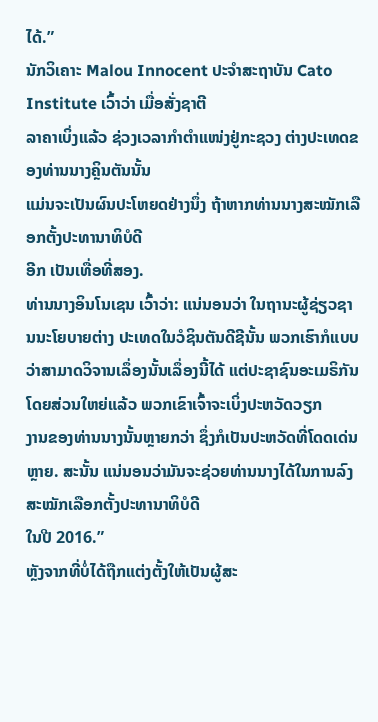ໄດ້.”
ນັກວິເຄາະ Malou Innocent ປະຈໍາສະຖາບັນ Cato Institute ເວົ້າວ່າ ເມື່ອສັ່ງຊາຕີ
ລາຄາເບິ່ງແລ້ວ ຊ່ວງເວລາກໍາຕໍາແໜ່ງຢູ່ກະຊວງ ຕ່າງປະເທດຂອງທ່ານນາງຄຼິນຕັນນັ້ນ
ແມ່ນຈະເປັນຜົນປະໂຫຍດຢ່າງນຶ່ງ ຖ້າຫາກທ່ານນາງສະໝັກເລືອກຕັ້ງປະທານາທິບໍດີ
ອີກ ເປັນເທື່ອທີ່ສອງ.
ທ່ານນາງອິນໂນເຊນ ເວົ້າວ່າ: ແນ່ນອນວ່າ ໃນຖານະຜູ້ຊ່ຽວຊານນະໂຍບາຍຕ່າງ ປະເທດໃນວໍຊິນຕັນດີຊີນັ້ນ ພວກເຮົາກໍແບບວ່າສາມາດວິຈານເລຶ່ອງນັ້ນເລຶ່ອງນີ້ໄດ້ ແຕ່ປະຊາຊົນອະເມຣິກັນໂດຍສ່ວນໃຫຍ່ແລ້ວ ພວກເຂົາເຈົ້າຈະເບິ່ງປະຫວັດວຽກ
ງານຂອງທ່ານນາງນັ້ນຫຼາຍກວ່າ ຊຶ່ງກໍເປັນປະຫວັດທີ່ໂດດເດ່ນຫຼາຍ. ສະນັ້ນ ແນ່ນອນວ່າມັນຈະຊ່ວຍທ່ານນາງໄດ້ໃນການລົງສະໝັກເລືອກຕັ້ງປະທານາທິບໍດີ
ໃນປີ 2016.”
ຫຼັງຈາກທີ່ບໍ່ໄດ້ຖືກແຕ່ງຕັ້ງໃຫ້ເປັນຜູ້ສະ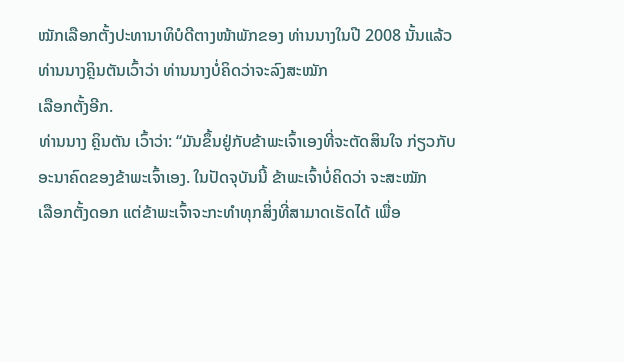ໝັກເລືອກຕັ້ງປະທານາທິບໍດີຕາງໜ້າພັກຂອງ ທ່ານນາງໃນປີ 2008 ນັ້ນແລ້ວ ທ່ານນາງຄຼິນຕັນເວົ້າວ່າ ທ່ານນາງບໍ່ຄິດວ່າຈະລົງສະໝັກ
ເລືອກຕັ້ງອີກ.
ທ່ານນາງ ຄຼິນຕັນ ເວົ້າວ່າ: “ມັນຂຶ້ນຢູ່ກັບຂ້າພະເຈົ້າເອງທີ່ຈະຕັດສິນໃຈ ກ່ຽວກັບ ອະນາຄົດຂອງຂ້າພະເຈົ້າເອງ. ໃນປັດຈຸບັນນີ້ ຂ້າພະເຈົ້າບໍ່ຄິດວ່າ ຈະສະໝັກ
ເລືອກຕັ້ງດອກ ແຕ່ຂ້າພະເຈົ້າຈະກະທໍາທຸກສິ່ງທີ່ສາມາດເຮັດໄດ້ ເພື່ອ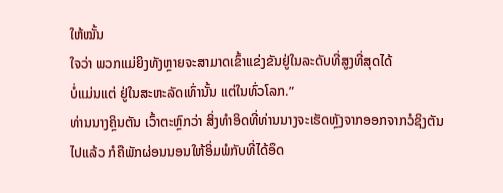ໃຫ້ໝັ້ນ
ໃຈວ່າ ພວກແມ່ຍິງທັງຫຼາຍຈະສາມາດເຂົ້າແຂ່ງຂັນຢູ່ໃນລະດັບທີ່ສູງທີ່ສຸດໄດ້
ບໍ່ແມ່ນແຕ່ ຢູ່ໃນສະຫະລັດເທົ່ານັ້ນ ແຕ່ໃນທົ່ວໂລກ.”
ທ່ານນາງຄຼິນຕັນ ເວົ້າຕະຫຼົກວ່າ ສິ່ງທໍາອິດທີ່ທ່ານນາງຈະເຮັດຫຼັງຈາກອອກຈາກວໍຊິງຕັນ
ໄປແລ້ວ ກໍຄືພັກຜ່ອນນອນໃຫ້ອິ່ມພໍກັບທີ່ໄດ້ອຶດ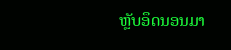ຫຼັບອຶດນອນມາ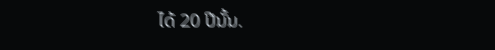ໄດ້ 20 ປີນັ້ນ.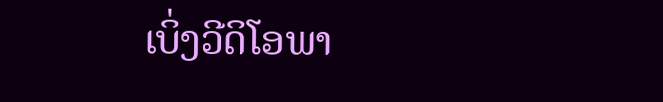ເບິ່ງວີດິໂອພາ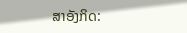ສາອັງກິດ: